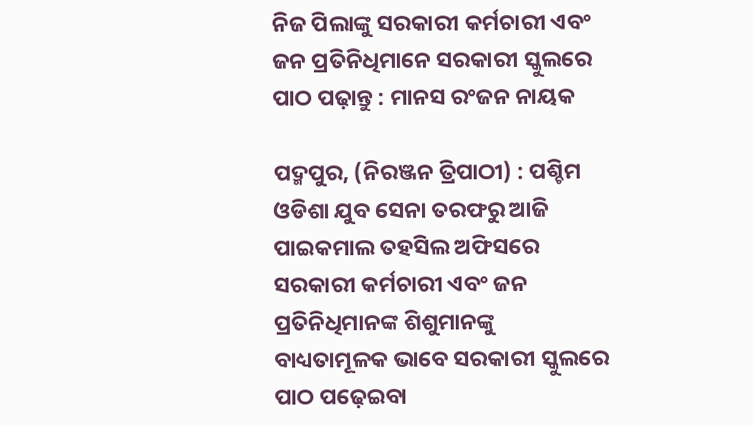ନିଜ ପିଲାଙ୍କୁ ସରକାରୀ କର୍ମଚାରୀ ଏବଂ ଜନ ପ୍ରତିନିଧିମାନେ ସରକାରୀ ସ୍କୁଲରେ ପାଠ ପଢ଼ାନ୍ତୁ : ମାନସ ରଂଜନ ନାୟକ

ପ‌ଦ୍ମପୁର, (ନିରଞ୍ଜନ ତ୍ରିପାଠୀ) : ପଶ୍ଚିମ ଓଡିଶା ଯୁବ ସେନା ତରଫରୁ ଆଜି ପାଇକମାଲ ତହସିଲ ଅଫିସରେ ସରକାରୀ କର୍ମଚାରୀ ଏବଂ ଜନ ପ୍ରତିନିଧିମାନଙ୍କ ଶିଶୁମାନଙ୍କୁ ବାଧ୍ୟତାମୂଳକ ଭାବେ ସରକାରୀ ସ୍କୁଲରେ ପାଠ ପଢ଼େଇବା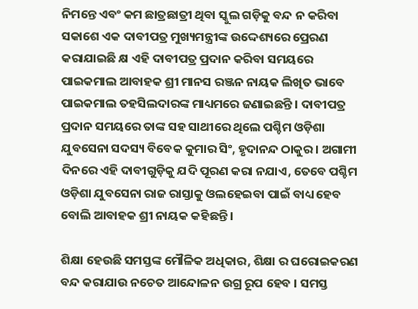ନିମନ୍ତେ ଏବଂ କମ ଛାତ୍ରଛାତ୍ରୀ ଥିବା ସ୍କୁଲ ଗଡ଼ିକୁ ବନ୍ଦ ନ କରିବା ସକାଶେ ଏକ ଦାବୀପତ୍ର ମୁଖ୍ୟମନ୍ତ୍ରୀଙ୍କ ଉଦ୍ଦେଶ୍ୟରେ ପ୍ରେରଣ କରାଯାଇଛି କ୍ଷ ଏହି ଦାବୀପତ୍ର ପ୍ରଦାନ କରିବା ସମୟରେ ପାଇକମାଲ ଆବାହକ ଶ୍ରୀ ମାନସ ରଞ୍ଜନ ନାୟକ ଲିଖିତ ଭାବେ ପାଇକମାଲ ତହସିଲଦାରଙ୍କ ମାଧ୍ୟମରେ ଜଣାଇଛନ୍ତି । ଦାବୀପତ୍ର ପ୍ରଦାନ ସମୟରେ ତାଙ୍କ ସହ ସାଥୀରେ ଥିଲେ ପଶ୍ଚିମ ଓଡ଼ିଶା ଯୁବସେନା ସଦସ୍ୟ ବିବେକ କୁମାର ସିଂ, ହୃଦାନନ୍ଦ ଠାକୁର । ଅଗାମୀ ଦିନରେ ଏହି ଦାବୀଗୁଡ଼ିକୁ ଯଦି ପୂରଣ କରା ନଯାଏ, ତେବେ ପଶ୍ଚିମ ଓଡ଼ିଶା ଯୁବସେନା ରାଜ ରାସ୍ତାକୁ ଓଲହେଇବା ପାଇଁ ବାଧ୍ୟ ହେବ ବୋଲି ଆବାହକ ଶ୍ରୀ ନାୟକ କହିଛନ୍ତି ।

ଶିକ୍ଷା ହେଉଛି ସମସ୍ତଙ୍କ ମୌଳିକ ଅଧିକାର, ଶିକ୍ଷା ର ଘରୋଇକରଣ ବନ୍ଦ କରାଯାଉ ନଚେତ ଆନ୍ଦୋଳନ ଉଗ୍ର ରୂପ ହେବ । ସମସ୍ତ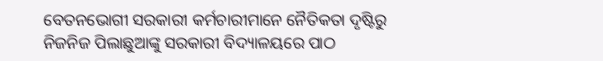ବେତନଭୋଗୀ ସରକାରୀ କର୍ମଚାରୀମାନେ ନୈତିକତା ଦୃଷ୍ଟିରୁ ନିଜନିଜ ପିଲାଛୁଆଙ୍କୁ ସରକାରୀ ବିଦ୍ୟାଳୟରେ ପାଠ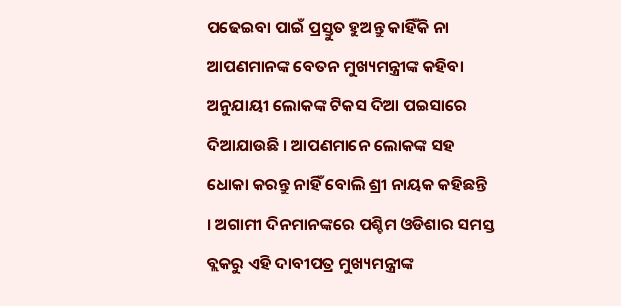ପଢେଇବା ପାଇଁ ପ୍ରସ୍ତୁତ ହୁଅନ୍ତୁ କାହିଁକି ନା ଆପଣମାନଙ୍କ ବେତନ ମୁଖ୍ୟମନ୍ତ୍ରୀଙ୍କ କହିବା ଅନୁଯାୟୀ ଲୋକଙ୍କ ଟିକସ ଦିଆ ପଇସାରେ ଦିଆଯାଉଛି । ଆପଣମାନେ ଲୋକଙ୍କ ସହ ଧୋକା କରନ୍ତୁ ନାହିଁ ବୋଲି ଶ୍ରୀ ନାୟକ କହିଛନ୍ତି । ଅଗାମୀ ଦିନମାନଙ୍କରେ ପଶ୍ଚିମ ଓଡିଶାର ସମସ୍ତ ବ୍ଲକରୁ ଏହି ଦାବୀପତ୍ର ମୁଖ୍ୟମନ୍ତ୍ରୀଙ୍କ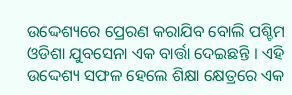ଉଦ୍ଦେଶ୍ୟରେ ପ୍ରେରଣ କରାଯିବ ବୋଲି ପଶ୍ଚିମ ଓଡିଶା ଯୁବସେନା ଏକ ବାର୍ତ୍ତା ଦେଇଛନ୍ତି । ଏହି ଉଦ୍ଦେଶ୍ୟ ସଫଳ ହେଲେ ଶିକ୍ଷା କ୍ଷେତ୍ରରେ ଏକ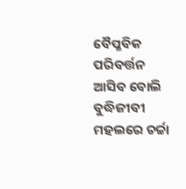ବୈପ୍ଳବିକ ପରିବର୍ତ୍ତନ ଆସିବ ବୋଲି ବୁଦ୍ଧିଜୀବୀ ମହଲରେ ଚର୍ଚ୍ଚା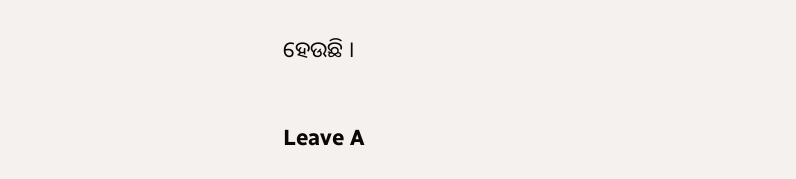ହେଉଛି ।

Leave A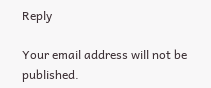Reply

Your email address will not be published.